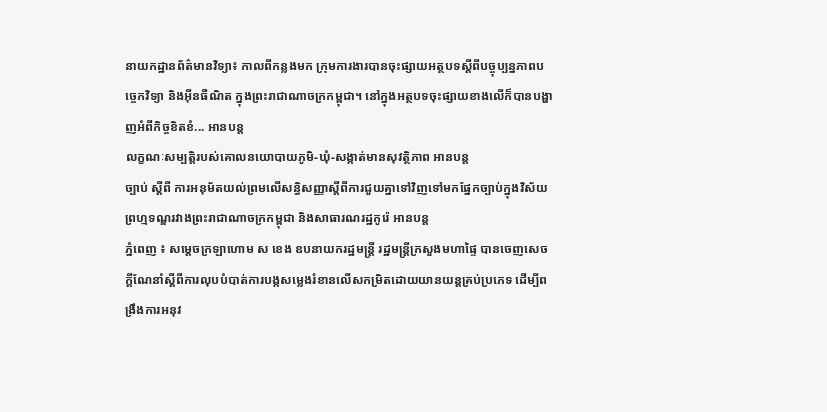នាយកដ្ឋានព័ត៌មានវិទ្យា៖ កាលពីកន្លងមក ក្រុមការងារបានចុះផ្សាយអត្ថបទស្តីពីបច្ចុប្បន្នភាពបច្ចេកវិទ្យា និងអ៊ីនធឺណិត ក្នុងព្រះរាជាណាចក្រកម្ពុជា។ នៅក្នុងអត្ថបទចុះផ្សាយខាងលើក៏បានបង្ហាញអំពីកិច្ចខិតខំ... អានបន្ត
លក្ខណៈសម្បត្តិរបស់គោលនយោបាយភូមិ-ឃុំ-សង្កាត់មានសុវត្ថិភាព អានបន្ត
ច្បាប់ ស្តីពី ការអនុម័តយល់ព្រមលើសន្ធិសញ្ញាស្តីពីការជួយគ្នាទៅវិញទៅមកផ្នែកច្បាប់ក្នុងវិស័យព្រហ្មទណ្ឌរវាងព្រះរាជាណាចក្រកម្ពុជា និងសាធារណរដ្ឋកូរ៉េ អានបន្ត
ភ្នំពេញ ៖ សម្ដេចក្រឡាហោម ស ខេង ឧបនាយករដ្ឋមន្ត្រី រដ្ឋមន្ត្រីក្រសួងមហាផ្ទៃ បានចេញសេចក្ដីណែនាំស្ដីពីការលុបបំបាត់ការបង្កសម្លេងរំខានលើសកម្រិតដោយយានយន្តគ្រប់ប្រភេទ ដើម្បីពង្រឹងការអនុវ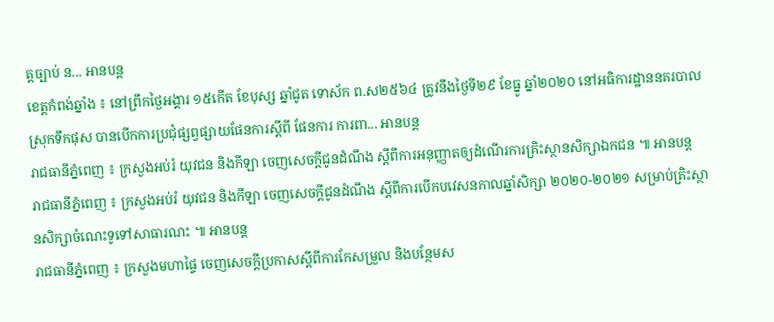ត្តច្បាប់ ន... អានបន្ត
ខេត្តកំពង់ឆ្នាំង ៖ នៅព្រឹកថ្ងៃអង្គារ ១៥កើត ខែបុស្ស ឆ្នាំជូត ទោស័ក ព.ស២៥៦៤ ត្រូវនឹងថ្ងៃទី២៩ ខែធ្នូ ឆ្នាំ២០២០ នៅអធិការដ្ឋាននគរបាលស្រុកទឹកផុស បានបើកការប្រជុំផ្សព្វផ្សាយផែនការស្តីពី ផែនការ ការពា... អានបន្ត
រាជធានីភ្នំពេញ ៖ ក្រសួងអប់រំ យុវជន និងកីឡា ចេញសេចក្ដីជូនដំណឹង ស្ដីពីការអនុញ្ញាតឲ្យដំណើរការគ្រិះស្ថានសិក្សាឯកជន ៕ អានបន្ត
រាជធានីភ្នំពេញ ៖ ក្រសួងអប់រំ យុវជន និងកីឡា ចេញសេចក្ដីជូនដំណឹង ស្ដីពីការបើកបវេសនកាលឆ្នាំសិក្សា ២០២០-២០២១ សម្រាប់គ្រិះស្ថានសិក្សាចំណេះទូទៅសាធារណះ ៕ អានបន្ត
រាជធានីភ្នំពេញ ៖ ក្រសួងមហាផ្ទៃ ចេញសេចក្តីប្រកាសស្តីពីការកែសម្រួល និងបន្ថែមស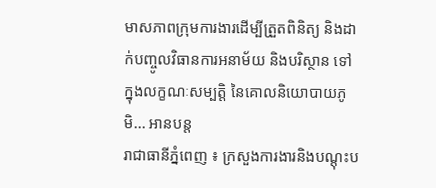មាសភាពក្រុមការងារដើម្បីត្រួតពិនិត្យ និងដាក់បញ្ចូលវិធានការអនាម័យ និងបរិស្ថាន ទៅក្នុងលក្ខណៈសម្បត្តិ នៃគោលនិយោបាយភូមិ... អានបន្ត
រាជាធានីភ្នំពេញ ៖ ក្រសួងការងារនិងបណ្ដុះប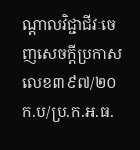ណ្ដាលវិជ្ជាជីវៈចេញសេចក្ដីប្រកាស លេខ៣៩៧/២០ក.ប/ប្រ.ក.អ.ធ.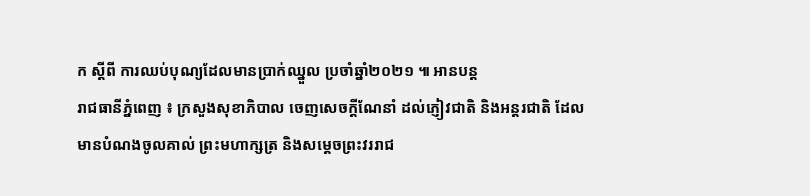ក ស្តីពី ការឈប់បុណ្យដែលមានប្រាក់ឈ្នួល ប្រចាំឆ្នាំ២០២១ ៕ អានបន្ត
រាជធានីភ្នំពេញ ៖ ក្រសួងសុខាភិបាល ចេញសេចក្ដីណែនាំ ដល់ភ្ញៀវជាតិ និងអន្តរជាតិ ដែលមានបំណងចូលគាល់ ព្រះមហាក្សត្រ និងសម្ដេចព្រះវររាជ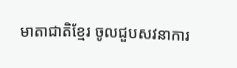មាតាជាតិខ្មែរ ចូលជួបសវនាការ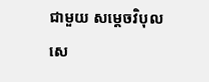ជាមួយ សម្ដេចវិបុលសេ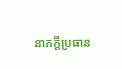នាភក្ដីប្រធាន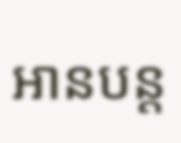អានបន្ត